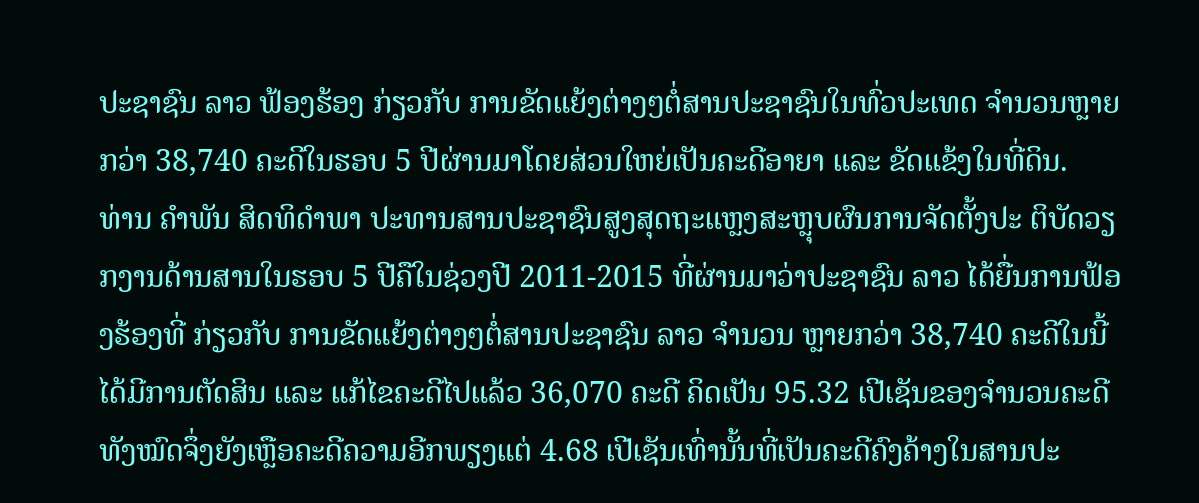ປະຊາຊົນ ລາວ ຟ້ອງຮ້ອງ ກ່ຽວກັບ ການຂັດແຍ້ງຕ່າງໆຕໍ່ສານປະຊາຊົນໃນທົ່ວປະເທດ ຈຳນວນຫຼາຍກວ່າ 38,740 ຄະດີໃນຮອບ 5 ປີຜ່ານມາໂດຍສ່ວນໃຫຍ່ເປັນຄະດີອາຍາ ແລະ ຂັດແຂ້ງໃນທີ່ດິນ.
ທ່ານ ຄຳພັນ ສິດທິດຳພາ ປະທານສານປະຊາຊົນສູງສຸດຖະແຫຼງສະຫຼຸບຜົນການຈັດຕັ້ງປະ ຕິບັດວຽກງານດ້ານສານໃນຮອບ 5 ປີຄືໃນຊ່ວງປີ 2011-2015 ທີ່ຜ່ານມາວ່າປະຊາຊົນ ລາວ ໄດ້ຍື່ນການຟ້ອງຮ້ອງທີ່ ກ່ຽວກັບ ການຂັດແຍ້ງຕ່າງໆຕໍ່ສານປະຊາຊົນ ລາວ ຈຳນວນ ຫຼາຍກວ່າ 38,740 ຄະດີໃນນີ້ໄດ້ມີການຕັດສິນ ແລະ ແກ້ໄຂຄະດີໄປແລ້ວ 36,070 ຄະດີ ຄິດເປັນ 95.32 ເປີເຊັນຂອງຈຳນວນຄະດີທັງໝົດຈຶ່ງຍັງເຫຼືອຄະດີຄວາມອີກພຽງແຕ່ 4.68 ເປີເຊັນເທົ່ານັ້ນທີ່ເປັນຄະດີຄົງຄ້າງໃນສານປະ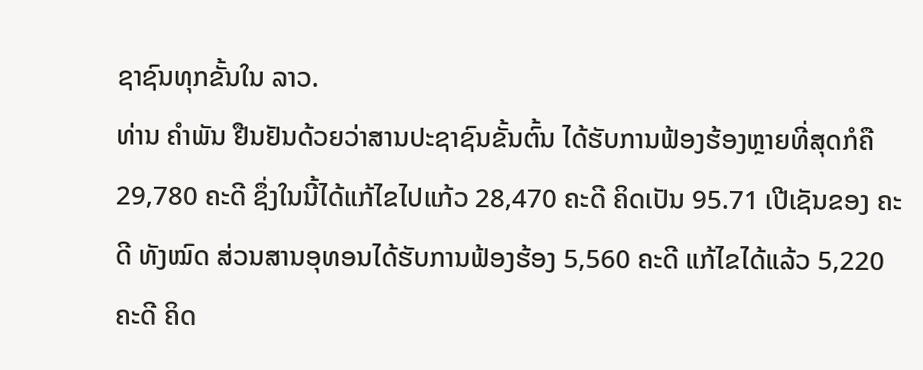ຊາຊົນທຸກຂັ້ນໃນ ລາວ.
ທ່ານ ຄຳພັນ ຢືນຢັນດ້ວຍວ່າສານປະຊາຊົນຂັ້ນຕົ້ນ ໄດ້ຮັບການຟ້ອງຮ້ອງຫຼາຍທີ່ສຸດກໍຄື 29,780 ຄະດີ ຊຶ່ງໃນນີ້ໄດ້ແກ້ໄຂໄປແກ້ວ 28,470 ຄະດີ ຄິດເປັນ 95.71 ເປີເຊັນຂອງ ຄະດີ ທັງໝົດ ສ່ວນສານອຸທອນໄດ້ຮັບການຟ້ອງຮ້ອງ 5,560 ຄະດີ ແກ້ໄຂໄດ້ແລ້ວ 5,220 ຄະດີ ຄິດ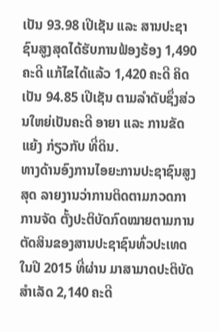ເປັນ 93.98 ເປີເຊັນ ແລະ ສານປະຊາຊົນສູງສຸດໄດ້ຮັບການຟ້ອງຮ້ອງ 1,490 ຄະດີ ແກ້ໄຂໄດ້ແລ້ວ 1,420 ຄະດີ ຄິດເປັນ 94.85 ເປີເຊັນ ຕາມລຳດັບຊຶ່ງສ່ວນໃຫຍ່ເປັນຄະດີ ອາຍາ ແລະ ການຂັດແຍ້ງ ກ່ຽວກັບ ທີ່ດິນ.
ທາງດ້ານອົງການໄອຍະການປະຊາຊົນສູງສຸດ ລາຍງານວ່າການຕິດຕາມກວດກາການຈັດ ຕັ້ງປະຕິບັດກົດໝາຍຕາມການຕັດສິນຂອງສານປະຊາຊົນທົ່ວປະເທດໃນປີ 2015 ທີ່ຜ່ານ ມາສາມາດປະຕິບັດສຳເລັດ 2,140 ຄະດີ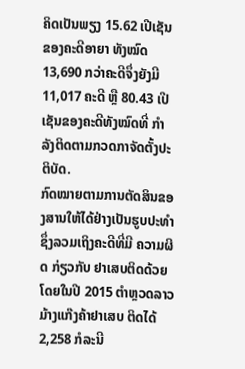ຄິດເປັນພຽງ 15.62 ເປີເຊັນຂອງຄະດີອາຍາ ທັງໝົດ 13,690 ກວ່າຄະດີຈຶ່ງຍັງມີ 11,017 ຄະດີ ຫຼື 80.43 ເປີເຊັນຂອງຄະດີທັງໝົດທີ່ ກຳລັງຕິດຕາມກວດກາຈັດຕັ້ງປະຕິບັດ.
ກົດໝາຍຕາມການຕັດສິນຂອງສານໃຫ້ໄດ້ຢ່າງເປັນຮູບປະທຳ ຊຶ່ງລວມເຖິງຄະດີທີ່ມີ ຄວາມຜິດ ກ່ຽວກັບ ຢາເສບຕິດດ້ວຍ ໂດຍໃນປີ 2015 ຕຳຫຼວດລາວມ້າງແກ໊ງຄ້າຢາເສບ ຕິດໄດ້ 2,258 ກໍລະນີ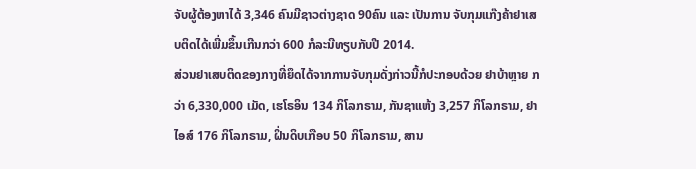ຈັບຜູ້ຕ້ອງຫາໄດ້ 3,346 ຄົນມີຊາວຕ່າງຊາດ 90ຄົນ ແລະ ເປັນການ ຈັບກຸມແກ໊ງຄ້າຢາເສບຕິດໄດ້ເພີ່ມຂຶ້ນເກີນກວ່າ 600 ກໍລະນີທຽບກັບປີ 2014.
ສ່ວນຢາເສບຕິດຂອງກາງທີ່ຍຶດໄດ້ຈາກການຈັບກຸມດັ່ງກ່າວນີ້ກໍປະກອບດ້ວຍ ຢາບ້າຫຼາຍ ກວ່າ 6,330,000 ເມັດ, ເຮໂຣອິນ 134 ກິໂລກຣາມ, ກັນຊາແຫ້ງ 3,257 ກິໂລກຣາມ, ຢາ ໄອສ໌ 176 ກິໂລກຣາມ, ຝິ່ນດິບເກືອບ 50 ກິໂລກຣາມ, ສານ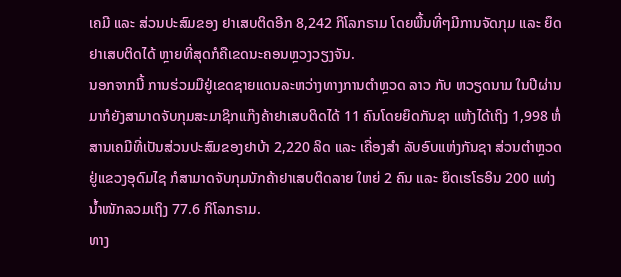ເຄມີ ແລະ ສ່ວນປະສົມຂອງ ຢາເສບຕິດອີກ 8,242 ກິໂລກຣາມ ໂດຍພື້ນທີ່ໆມີການຈັດກຸມ ແລະ ຍຶດຢາເສບຕິດໄດ້ ຫຼາຍທີ່ສຸດກໍຄືເຂດນະຄອນຫຼວງວຽງຈັນ.
ນອກຈາກນີ້ ການຮ່ວມມືຢູ່ເຂດຊາຍແດນລະຫວ່າງທາງການຕຳຫຼວດ ລາວ ກັບ ຫວຽດນາມ ໃນປີຜ່ານມາກໍຍັງສາມາດຈັບກຸມສະມາຊິກແກ໊ງຄ້າຢາເສບຕິດໄດ້ 11 ຄົນໂດຍຍຶດກັນຊາ ແຫ້ງໄດ້ເຖິງ 1,998 ຫໍ່ ສານເຄມີທີ່ເປັນສ່ວນປະສົມຂອງຢາບ້າ 2,220 ລິດ ແລະ ເຄື່ອງສຳ ລັບອົບແຫ່ງກັນຊາ ສ່ວນຕຳຫຼວດຢູ່ແຂວງອຸດົມໄຊ ກໍສາມາດຈັບກຸມນັກຄ້າຢາເສບຕິດລາຍ ໃຫຍ່ 2 ຄົນ ແລະ ຍຶດເຮໂຣອິນ 200 ແທ່ງ ນ້ຳໜັກລວມເຖິງ 77.6 ກິໂລກຣາມ.
ທາງ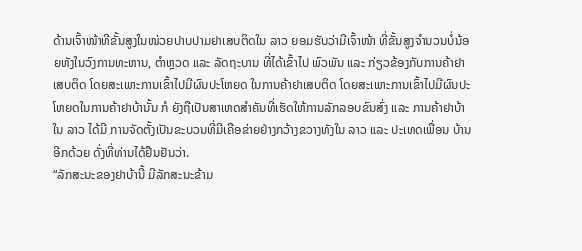ດ້ານເຈົ້າໜ້າທີຂັ້ນສູງໃນໜ່ວຍປາບປາມຢາເສບຕິດໃນ ລາວ ຍອມຮັບວ່າມີເຈົ້າໜ້າ ທີ່ຂັ້ນສູງຈຳນວນບໍ່ນ້ອຍທັງໃນວົງການທະຫານ, ຕຳຫຼວດ ແລະ ລັດຖະບານ ທີ່ໄດ້ເຂົ້າໄປ ພົວພັນ ແລະ ກ່ຽວຂ້ອງກັບການຄ້າຢາເສບຕິດ ໂດຍສະເພາະການເຂົ້າໄປມີຜົນປະໂຫຍດ ໃນການຄ້າຢາເສບຕິດ ໂດຍສະເພາະການເຂົ້າໄປມີຜົນປະໂຫຍດໃນການຄ້າຢາບ້ານັ້ນ ກໍ ຍັງຖືເປັນສາເຫດສຳຄັນທີ່ເຮັດໃຫ້ການລັກລອບຂົນສົ່ງ ແລະ ການຄ້າຢາບ້າໃນ ລາວ ໄດ້ມີ ການຈັດຕັ້ງເປັນຂະບວນທີ່ມີເຄືອຂ່າຍຢ່າງກວ້າງຂວາງທັງໃນ ລາວ ແລະ ປະເທດເພື່ອນ ບ້ານອີກດ້ວຍ ດັ່ງທີ່ທ່ານໄດ້ຢືນຢັນວ່າ.
“ລັກສະນະຂອງຢາບ້ານີ້ ມີລັກສະນະຂ້າມ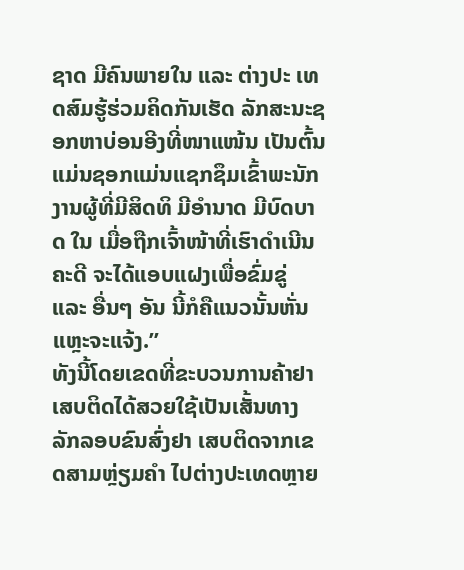ຊາດ ມີຄົນພາຍໃນ ແລະ ຕ່າງປະ ເທດສົມຮູ້ຮ່ວມຄິດກັນເຮັດ ລັກສະນະຊອກຫາບ່ອນອີງທີ່ໜາແໜ້ນ ເປັນຕົ້ນ ແມ່ນຊອກແມ່ນແຊກຊຶມເຂົ້າພະນັກງານຜູ້ທີ່ມີສິດທິ ມີອຳນາດ ມີບົດບາດ ໃນ ເມື່ອຖືກເຈົ້າໜ້າທີ່ເຮົາດຳເນີນຄະດີ ຈະໄດ້ແອບແຝງເພື່ອຂົ່ມຂູ່ ແລະ ອື່ນໆ ອັນ ນີ້ກໍຄືແນວນັ້ນຫັ່ນແຫຼະຈະແຈ້ງ.”
ທັງນີ້ໂດຍເຂດທີ່ຂະບວນການຄ້າຢາເສບຕິດໄດ້ສວຍໃຊ້ເປັນເສັ້ນທາງລັກລອບຂົນສົ່ງຢາ ເສບຕິດຈາກເຂດສາມຫຼ່ຽມຄຳ ໄປຕ່າງປະເທດຫຼາຍ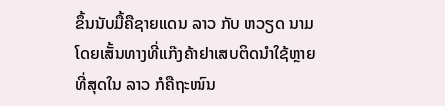ຂຶ້ນນັບມື້ຄືຊາຍແດນ ລາວ ກັບ ຫວຽດ ນາມ ໂດຍເສັ້ນທາງທີ່ແກ໊ງຄ້າຢາເສບຕິດນຳໃຊ້ຫຼາຍທີ່ສຸດໃນ ລາວ ກໍຄືຖະໜົນ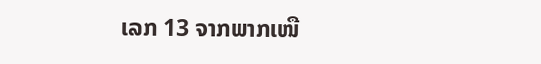ເລກ 13 ຈາກພາກເໜື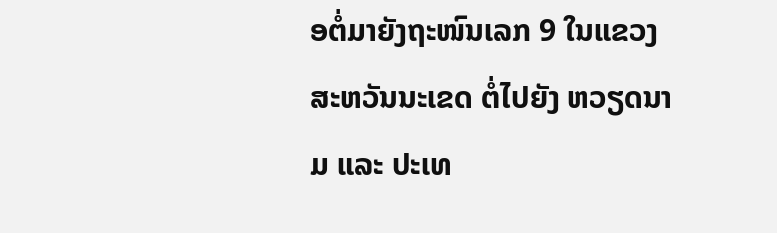ອຕໍ່ມາຍັງຖະໜົນເລກ 9 ໃນແຂວງສະຫວັນນະເຂດ ຕໍ່ໄປຍັງ ຫວຽດນາມ ແລະ ປະເທ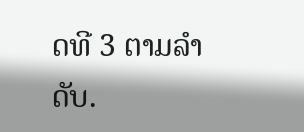ດທີ 3 ຕາມລຳດັບ.